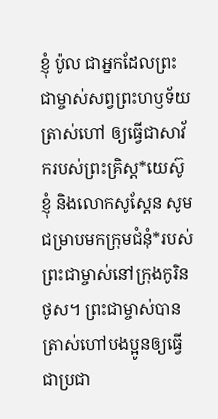ខ្ញុំ ប៉ូល ជាអ្នកដែលព្រះជាម្ចាស់សព្វព្រះហឫទ័យត្រាស់ហៅ ឲ្យធ្វើជាសាវ័ករបស់ព្រះគ្រិស្ត*យេស៊ូ ខ្ញុំ និងលោកសូស្ដែន សូមជម្រាបមកក្រុមជំនុំ*របស់ព្រះជាម្ចាស់នៅក្រុងកូរិនថូស។ ព្រះជាម្ចាស់បានត្រាស់ហៅបងប្អូនឲ្យធ្វើជាប្រជា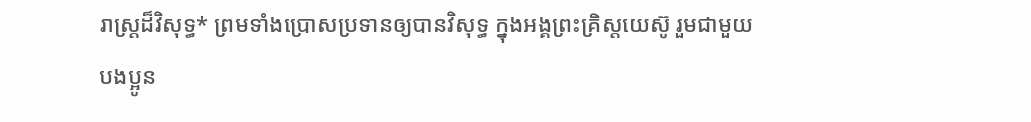រាស្ដ្រដ៏វិសុទ្ធ* ព្រមទាំងប្រោសប្រទានឲ្យបានវិសុទ្ធ ក្នុងអង្គព្រះគ្រិស្តយេស៊ូ រួមជាមួយបងប្អូន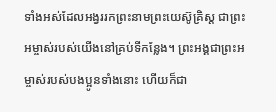ទាំងអស់ដែលអង្វររកព្រះនាមព្រះយេស៊ូគ្រិស្ត ជាព្រះអម្ចាស់របស់យើងនៅគ្រប់ទីកន្លែង។ ព្រះអង្គជាព្រះអម្ចាស់របស់បងប្អូនទាំងនោះ ហើយក៏ជា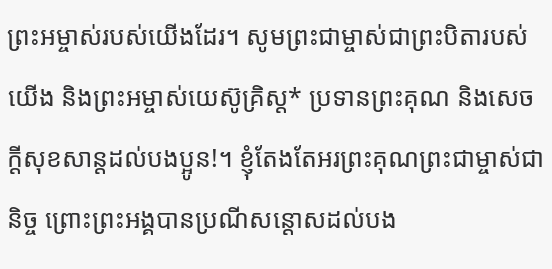ព្រះអម្ចាស់របស់យើងដែរ។ សូមព្រះជាម្ចាស់ជាព្រះបិតារបស់យើង និងព្រះអម្ចាស់យេស៊ូគ្រិស្ត* ប្រទានព្រះគុណ និងសេចក្ដីសុខសាន្តដល់បងប្អូន!។ ខ្ញុំតែងតែអរព្រះគុណព្រះជាម្ចាស់ជានិច្ច ព្រោះព្រះអង្គបានប្រណីសន្ដោសដល់បង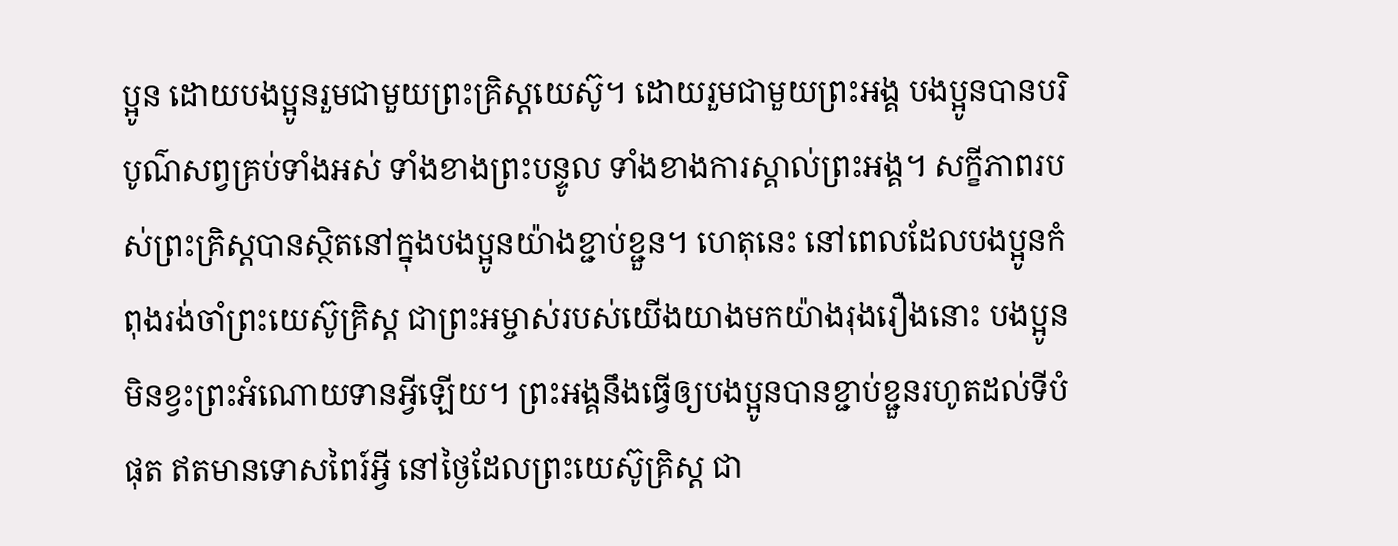ប្អូន ដោយបងប្អូនរួមជាមួយព្រះគ្រិស្តយេស៊ូ។ ដោយរួមជាមួយព្រះអង្គ បងប្អូនបានបរិបូណ៌សព្វគ្រប់ទាំងអស់ ទាំងខាងព្រះបន្ទូល ទាំងខាងការស្គាល់ព្រះអង្គ។ សក្ខីភាពរបស់ព្រះគ្រិស្តបានស្ថិតនៅក្នុងបងប្អូនយ៉ាងខ្ជាប់ខ្ជួន។ ហេតុនេះ នៅពេលដែលបងប្អូនកំពុងរង់ចាំព្រះយេស៊ូគ្រិស្ត ជាព្រះអម្ចាស់របស់យើងយាងមកយ៉ាងរុងរឿងនោះ បងប្អូនមិនខ្វះព្រះអំណោយទានអ្វីឡើយ។ ព្រះអង្គនឹងធ្វើឲ្យបងប្អូនបានខ្ជាប់ខ្ជួនរហូតដល់ទីបំផុត ឥតមានទោសពៃរ៍អ្វី នៅថ្ងៃដែលព្រះយេស៊ូគ្រិស្ត ជា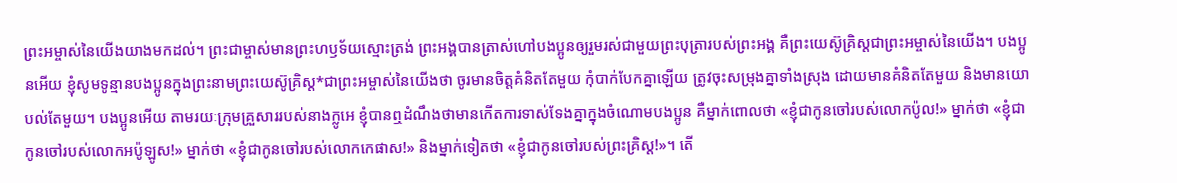ព្រះអម្ចាស់នៃយើងយាងមកដល់។ ព្រះជាម្ចាស់មានព្រះហឫទ័យស្មោះត្រង់ ព្រះអង្គបានត្រាស់ហៅបងប្អូនឲ្យរួមរស់ជាមួយព្រះបុត្រារបស់ព្រះអង្គ គឺព្រះយេស៊ូគ្រិស្តជាព្រះអម្ចាស់នៃយើង។ បងប្អូនអើយ ខ្ញុំសូមទូន្មានបងប្អូនក្នុងព្រះនាមព្រះយេស៊ូគ្រិស្ត*ជាព្រះអម្ចាស់នៃយើងថា ចូរមានចិត្តគំនិតតែមួយ កុំបាក់បែកគ្នាឡើយ ត្រូវចុះសម្រុងគ្នាទាំងស្រុង ដោយមានគំនិតតែមួយ និងមានយោបល់តែមួយ។ បងប្អូនអើយ តាមរយៈក្រុមគ្រួសាររបស់នាងក្លូអេ ខ្ញុំបានឮដំណឹងថាមានកើតការទាស់ទែងគ្នាក្នុងចំណោមបងប្អូន គឺម្នាក់ពោលថា «ខ្ញុំជាកូនចៅរបស់លោកប៉ូល!» ម្នាក់ថា «ខ្ញុំជាកូនចៅរបស់លោកអប៉ូឡូស!» ម្នាក់ថា «ខ្ញុំជាកូនចៅរបស់លោកកេផាស!» និងម្នាក់ទៀតថា «ខ្ញុំជាកូនចៅរបស់ព្រះគ្រិស្ត!»។ តើ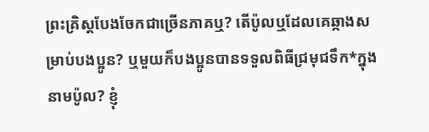ព្រះគ្រិស្តបែងចែកជាច្រើនភាគឬ? តើប៉ូលឬដែលគេឆ្កាងសម្រាប់បងប្អូន? ឬមួយក៏បងប្អូនបានទទួលពិធីជ្រមុជទឹក*ក្នុងនាមប៉ូល? ខ្ញុំ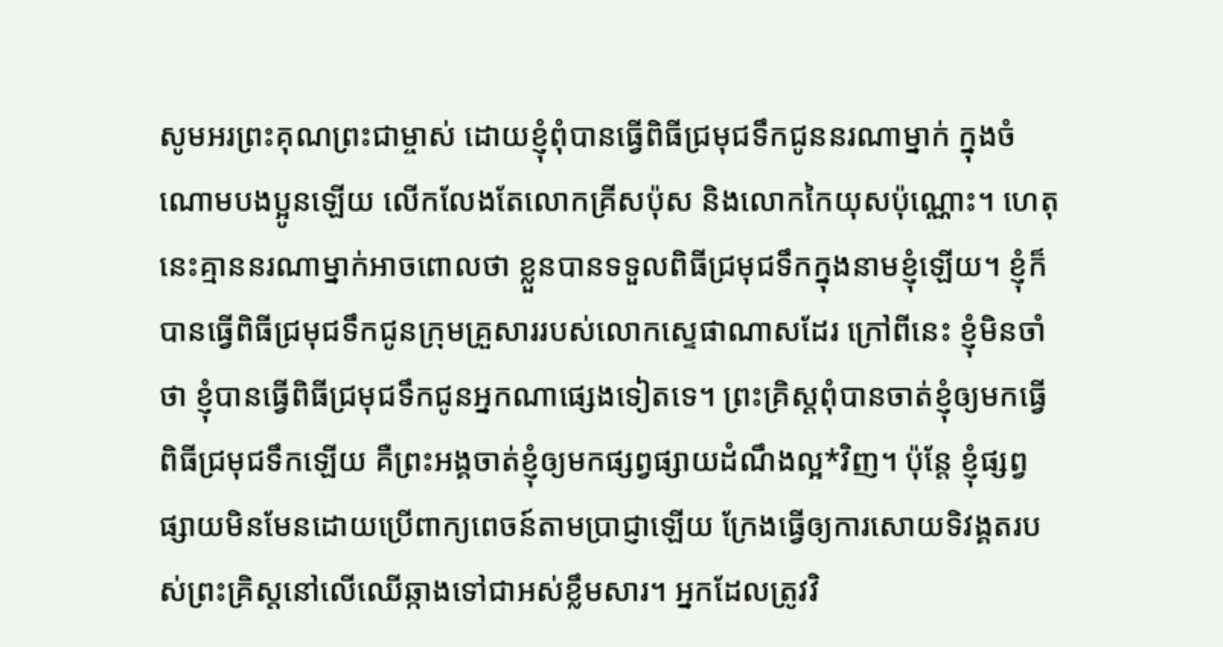សូមអរព្រះគុណព្រះជាម្ចាស់ ដោយខ្ញុំពុំបានធ្វើពិធីជ្រមុជទឹកជូននរណាម្នាក់ ក្នុងចំណោមបងប្អូនឡើយ លើកលែងតែលោកគ្រីសប៉ុស និងលោកកៃយុសប៉ុណ្ណោះ។ ហេតុនេះគ្មាននរណាម្នាក់អាចពោលថា ខ្លួនបានទទួលពិធីជ្រមុជទឹកក្នុងនាមខ្ញុំឡើយ។ ខ្ញុំក៏បានធ្វើពិធីជ្រមុជទឹកជូនក្រុមគ្រួសាររបស់លោកស្ទេផាណាសដែរ ក្រៅពីនេះ ខ្ញុំមិនចាំថា ខ្ញុំបានធ្វើពិធីជ្រមុជទឹកជូនអ្នកណាផ្សេងទៀតទេ។ ព្រះគ្រិស្តពុំបានចាត់ខ្ញុំឲ្យមកធ្វើពិធីជ្រមុជទឹកឡើយ គឺព្រះអង្គចាត់ខ្ញុំឲ្យមកផ្សព្វផ្សាយដំណឹងល្អ*វិញ។ ប៉ុន្តែ ខ្ញុំផ្សព្វផ្សាយមិនមែនដោយប្រើពាក្យពេចន៍តាមប្រាជ្ញាឡើយ ក្រែងធ្វើឲ្យការសោយទិវង្គតរបស់ព្រះគ្រិស្តនៅលើឈើឆ្កាងទៅជាអស់ខ្លឹមសារ។ អ្នកដែលត្រូវវិ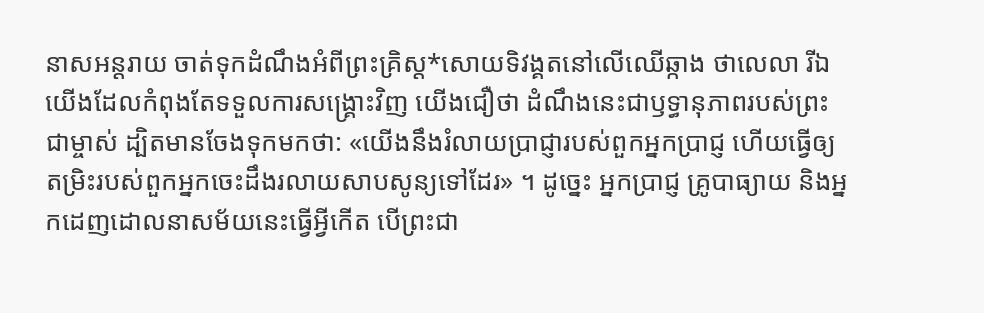នាសអន្តរាយ ចាត់ទុកដំណឹងអំពីព្រះគ្រិស្ត*សោយទិវង្គតនៅលើឈើឆ្កាង ថាលេលា រីឯយើងដែលកំពុងតែទទួលការសង្គ្រោះវិញ យើងជឿថា ដំណឹងនេះជាឫទ្ធានុភាពរបស់ព្រះជាម្ចាស់ ដ្បិតមានចែងទុកមកថា: «យើងនឹងរំលាយប្រាជ្ញារបស់ពួកអ្នកប្រាជ្ញ ហើយធ្វើឲ្យតម្រិះរបស់ពួកអ្នកចេះដឹងរលាយសាបសូន្យទៅដែរ» ។ ដូច្នេះ អ្នកប្រាជ្ញ គ្រូបាធ្យាយ និងអ្នកដេញដោលនាសម័យនេះធ្វើអ្វីកើត បើព្រះជា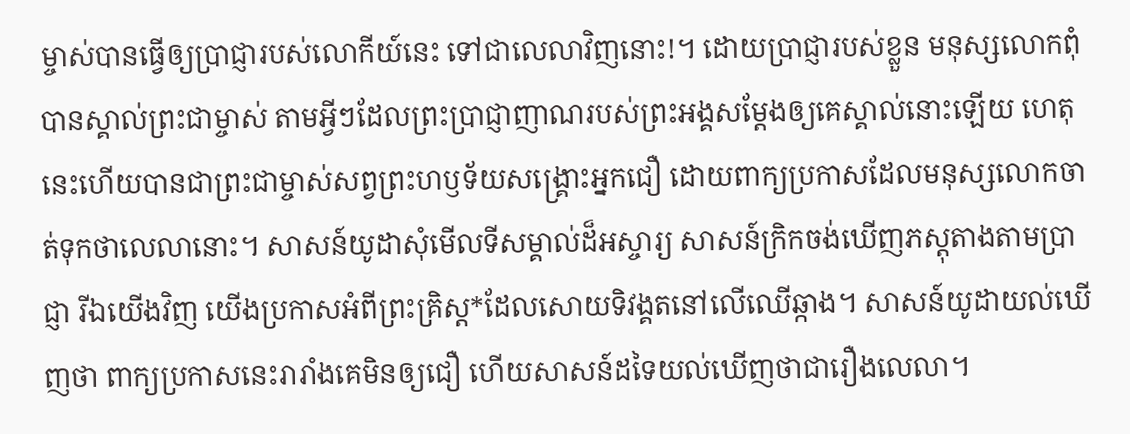ម្ចាស់បានធ្វើឲ្យប្រាជ្ញារបស់លោកីយ៍នេះ ទៅជាលេលាវិញនោះ!។ ដោយប្រាជ្ញារបស់ខ្លួន មនុស្សលោកពុំបានស្គាល់ព្រះជាម្ចាស់ តាមអ្វីៗដែលព្រះប្រាជ្ញាញាណរបស់ព្រះអង្គសម្តែងឲ្យគេស្គាល់នោះឡើយ ហេតុនេះហើយបានជាព្រះជាម្ចាស់សព្វព្រះហឫទ័យសង្គ្រោះអ្នកជឿ ដោយពាក្យប្រកាសដែលមនុស្សលោកចាត់ទុកថាលេលានោះ។ សាសន៍យូដាសុំមើលទីសម្គាល់ដ៏អស្ចារ្យ សាសន៍ក្រិកចង់ឃើញភស្ដុតាងតាមប្រាជ្ញា រីឯយើងវិញ យើងប្រកាសអំពីព្រះគ្រិស្ត*ដែលសោយទិវង្គតនៅលើឈើឆ្កាង។ សាសន៍យូដាយល់ឃើញថា ពាក្យប្រកាសនេះរារាំងគេមិនឲ្យជឿ ហើយសាសន៍ដទៃយល់ឃើញថាជារឿងលេលា។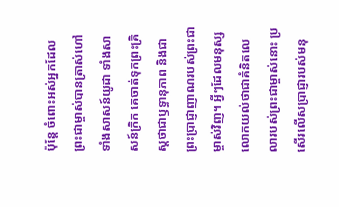ប៉ុន្តែ ចំពោះអស់អ្នកដែលព្រះជាម្ចាស់បានត្រាស់ហៅ ទាំងសាសន៍យូដា ទាំងសាសន៍ក្រិក គេចាត់ទុកព្រះគ្រិស្តថាជាឫទ្ធានុភាព និងជាព្រះប្រាជ្ញាញាណរបស់ព្រះជាម្ចាស់វិញ។ អ្វីៗដែលមនុស្សលោកយល់ថាជាគំនិតលេលារបស់ព្រះជាម្ចាស់នោះ ប្រសើរលើសប្រាជ្ញារបស់មនុ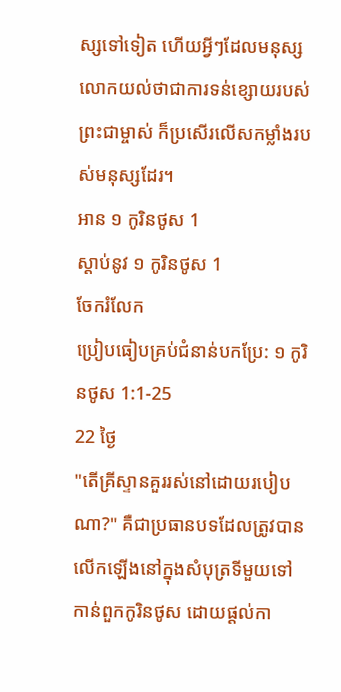ស្សទៅទៀត ហើយអ្វីៗដែលមនុស្សលោកយល់ថាជាការទន់ខ្សោយរបស់ព្រះជាម្ចាស់ ក៏ប្រសើរលើសកម្លាំងរបស់មនុស្សដែរ។
អាន ១ កូរិនថូស 1
ស្ដាប់នូវ ១ កូរិនថូស 1
ចែករំលែក
ប្រៀបធៀបគ្រប់ជំនាន់បកប្រែ: ១ កូរិនថូស 1:1-25
22 ថ្ងៃ
"តើគ្រីស្ទានគួររស់នៅដោយរបៀបណា?" គឺជាប្រធានបទដែលត្រូវបានលើកឡើងនៅក្នុងសំបុត្រទីមួយទៅកាន់ពួកកូរិនថូស ដោយផ្តល់កា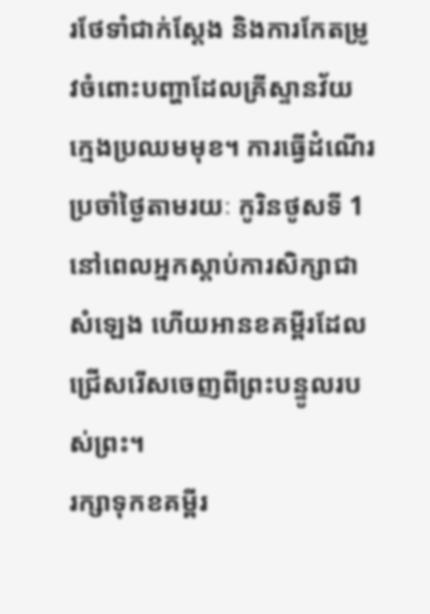រថែទាំជាក់ស្តែង និងការកែតម្រូវចំពោះបញ្ហាដែលគ្រីស្ទានវ័យក្មេងប្រឈមមុខ។ ការធ្វើដំណើរប្រចាំថ្ងៃតាមរយៈ កូរិនថូសទី 1 នៅពេលអ្នកស្តាប់ការសិក្សាជាសំឡេង ហើយអានខគម្ពីរដែលជ្រើសរើសចេញពីព្រះបន្ទូលរបស់ព្រះ។
រក្សាទុកខគម្ពីរ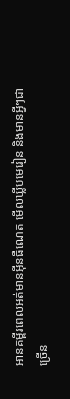អានគម្ពីរពេលអត់មានអ៊ីនធឺណេត មើលឃ្លីបមេរៀន និងមានអ្វីៗជាច្រើន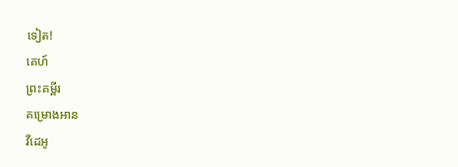ទៀត!
គេហ៍
ព្រះគម្ពីរ
គម្រោងអាន
វីដេអូ